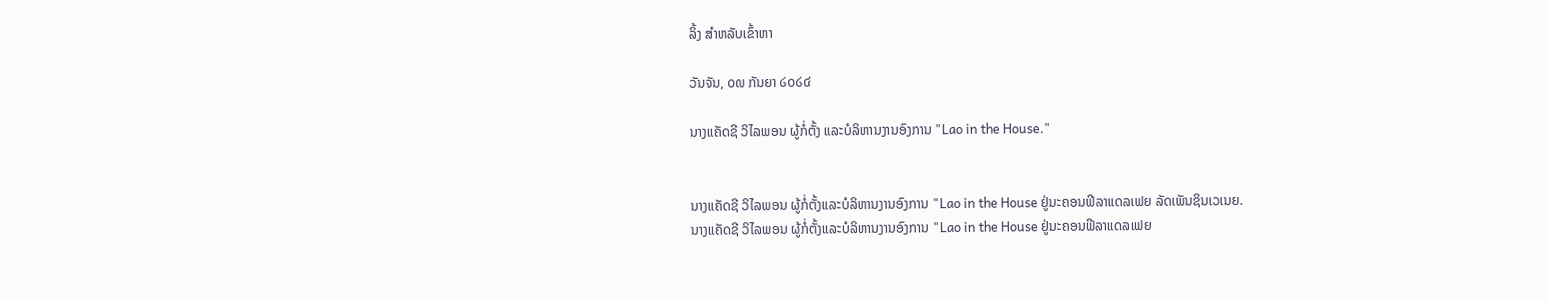ລິ້ງ ສຳຫລັບເຂົ້າຫາ

ວັນຈັນ, ໐໙ ກັນຍາ ໒໐໒໔

ນາງແຄັດຊີ ວິໄລພອນ ຜູ້ກໍ່ຕັ້ງ ແລະບໍລິຫານງານອົງການ "Lao in the House."


ນາງແຄັດຊີ ວິໄລພອນ ຜູ້ກໍ່ຕັ້ງແລະບໍລິຫານງານອົງການ "Lao in the House ຢູ່ນະຄອນຟີລາແດລເຟຍ ລັດເພັນຊິນເວເນຍ.
ນາງແຄັດຊີ ວິໄລພອນ ຜູ້ກໍ່ຕັ້ງແລະບໍລິຫານງານອົງການ "Lao in the House ຢູ່ນະຄອນຟີລາແດລເຟຍ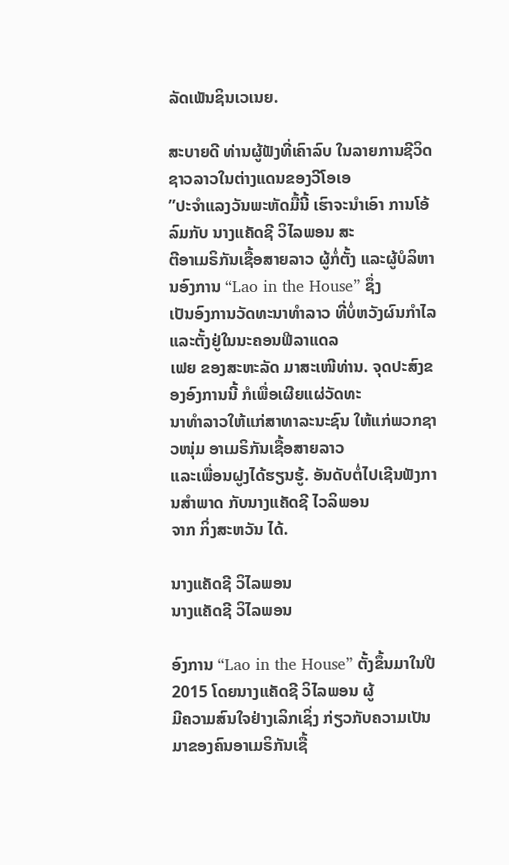ລັດເພັນຊິນເວເນຍ.

ສະບາຍດີ ທ່ານຜູ້ຟັງທີ່ເຄົາລົບ ໃນລາຍການຊີວິດຊາວລາວໃນຕ່າງແດນຂອງວີໂອເອ
”ປະຈຳແລງວັນພະຫັດມື້ນີ້ ເຮົາຈະນຳເອົາ ການໂອ້ລົມກັບ ນາງແຄັດຊີ ວິໄລພອນ ສະ
ຕີອາເມຣິກັນເຊື້ອສາຍລາວ ຜູ້ກໍ່ຕັ້ງ ແລະຜູ້ບໍລິຫານອົງການ “Lao in the House” ຊຶ່ງ
ເປັນອົງການວັດທະນາທຳລາວ ທີ່ບໍ່ຫວັງຜົນກຳໄລ ແລະຕັ້ງຢູ່ໃນນະຄອນຟີລາແດລ
ເຟຍ ຂອງສະຫະລັດ ມາສະເໜີທ່ານ. ຈຸດປະສົງຂອງອົງການນີ້ ກໍເພື່ອເຜີຍແຜ່ວັດທະ
ນາທຳລາວໃຫ້ແກ່ສາທາລະນະຊົນ ໃຫ້ແກ່ພວກຊາວໜຸ່ມ ອາເມຣິກັນເຊື້ອສາຍລາວ
ແລະເພື່ອນຝູງໄດ້ຮຽນຮູ້. ອັນດັບຕໍ່ໄປເຊີນຟັງການສຳພາດ ກັບນາງແຄັດຊີ ໄວລິພອນ
ຈາກ ກິ່ງສະຫວັນ ໄດ້.

ນາງແຄັດຊີ ວິໄລພອນ
ນາງແຄັດຊີ ວິໄລພອນ

ອົງການ “Lao in the House” ຕັ້ງຂຶ້ນມາໃນປີ 2015 ໂດຍນາງແຄັດຊີ ວິໄລພອນ ຜູ້
ມີຄວາມສົນໃຈຢ່າງເລິກເຊິ່ງ ກ່ຽວກັບຄວາມເປັນມາຂອງຄົນອາເມຣິກັນເຊື້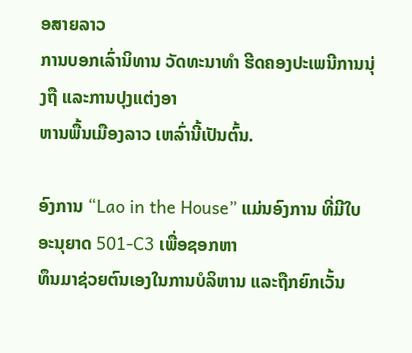ອສາຍລາວ
ການບອກເລົ່ານິທານ ວັດທະນາທຳ ຮີດຄອງປະເພນີການນຸ່ງຖື ແລະການປຸງແຕ່ງອາ
ຫານພື້ນເມືອງລາວ ເຫລົ່ານີ້ເປັນຕົ້ນ.

ອົງການ “Lao in the House” ແມ່ນອົງການ ທີ່ມີໃບອະນຸຍາດ 501-C3 ເພື່ອຊອກຫາ
ທຶນມາຊ່ວຍຕົນເອງໃນການບໍລິຫານ ແລະຖືກຍົກເວັ້ນ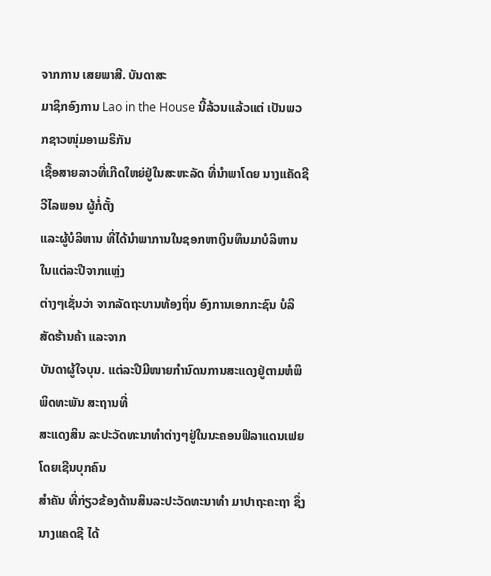ຈາກການ ເສຍພາສີ. ບັນດາສະ
ມາຊິກອົງການ Lao in the House ນີ້ລ້ວນແລ້ວແຕ່ ເປັນພວກຊາວໜຸ່ມອາເມຣິກັນ
ເຊື້ອສາຍລາວທີ່ເກີດໃຫຍ່ຢູ່ໃນສະຫະລັດ ທີ່ນຳພາໂດຍ ນາງແຄັດຊີ ວີໄລພອນ ຜູ້ກໍ່ຕັ້ງ
ແລະຜູ້ບໍລິຫານ ທີ່ໄດ້ນຳພາການໃນຊອກຫາເງິນທຶນມາບໍລິຫານ ໃນແຕ່ລະປີຈາກແຫຼ່ງ
ຕ່າງໆເຊັ່ນວ່າ ຈາກລັດຖະບານທ້ອງຖິ່ນ ອົງການເອກກະຊົນ ບໍລິສັດຮ້ານຄ້າ ແລະຈາກ
ບັນດາຜູ້ໃຈບຸນ. ແຕ່ລະປີມີໜາຍກຳນົດນການສະແດງຢູ່ຕາມຫໍພິພິດທະພັນ ສະຖານທີ່
ສະແດງສິນ ລະປະວັດທະນາທຳຕ່າງໆຢູ່ໃນນະຄອນຟິລາແດນເຟຍ ໂດຍເຊີນບຸກຄົນ
ສຳຄັນ ທີ່ກ່ຽວຂ້ອງດ້ານສິນລະປະວັດທະນາທຳ ມາປາຖະຄະຖາ ຊຶ່ງນາງແຄດຊີ ໄດ້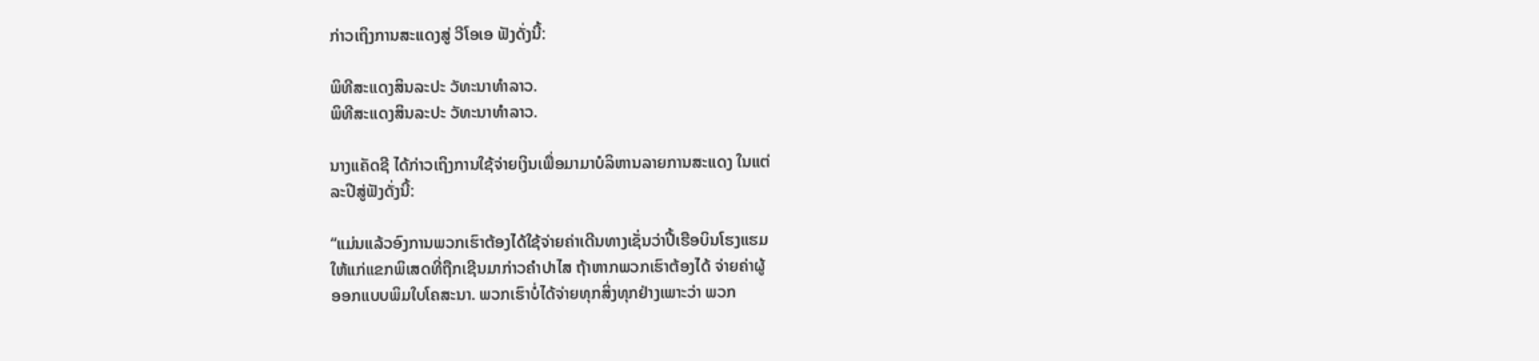ກ່າວເຖິງການສະແດງສູ່ ວີໂອເອ ຟັງດັ່ງນີ້:

ພິທີສະແດງສິນລະປະ ວັທະນາທຳລາວ.
ພິທີສະແດງສິນລະປະ ວັທະນາທຳລາວ.

ນາງແຄັດຊີ ໄດ້ກ່າວເຖິງການໃຊ້ຈ່າຍເງິນເພື່ອມາມາບໍລິຫານລາຍການສະແດງ ໃນແຕ່
ລະປີສູ່ຟັງດັ່ງນີ້:

“ແມ່ນແລ້ວອົງການພວກເຮົາຕ້ອງໄດ້ໃຊ້ຈ່າຍຄ່າເດີນທາງເຊັ່ນວ່າປີ້ເຮືອບິນໂຮງແຮມ
ໃຫ້ແກ່ແຂກພິເສດທີ່ຖືກເຊີນມາກ່າວຄຳປາໄສ ຖ້າຫາກພວກເຮົາຕ້ອງໄດ້ ຈ່າຍຄ່າຜູ້
ອອກແບບພິມໃບໂຄສະນາ. ພວກເຮົາບໍ່ໄດ້ຈ່າຍທຸກສິ່ງທຸກຢ່າງເພາະວ່າ ພວກ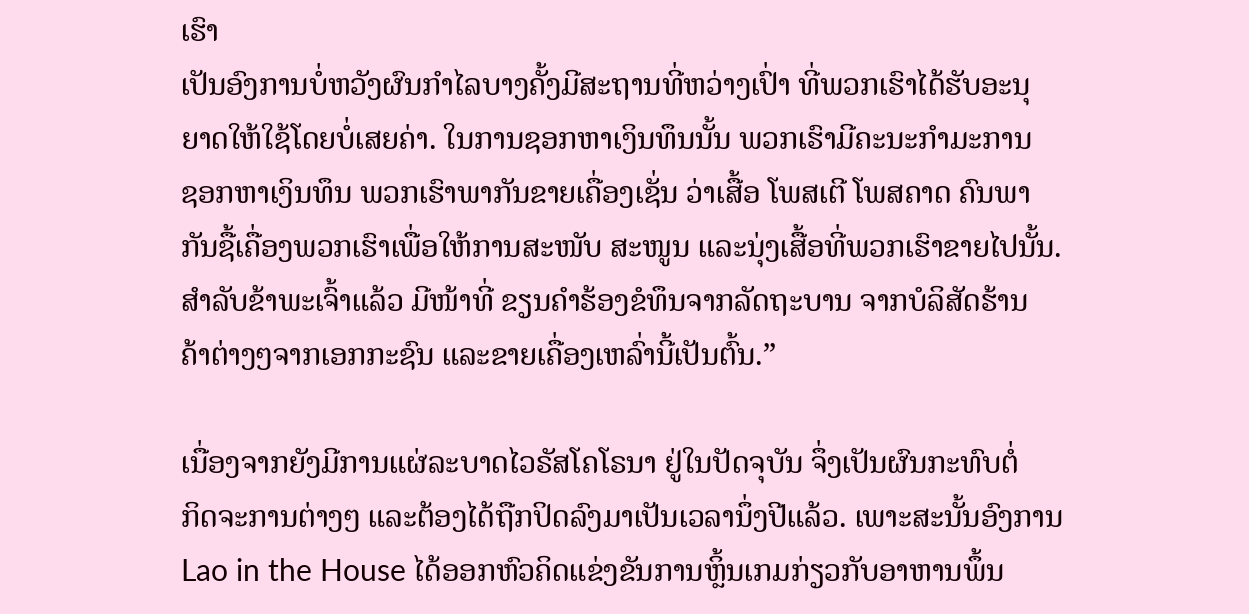ເຮົາ
ເປັນອົງການບໍ່ຫວັງຜົນກຳໄລບາງຄັ້ງມີສະຖານທີ່ຫວ່າງເປົ່າ ທີ່ພວກເຮົາໄດ້ຮັບອະນຸ
ຍາດໃຫ້ໃຊ້ໂດຍບໍ່ເສຍຄ່າ. ໃນການຊອກຫາເງິນທຶນນັ້ນ ພວກເຮົາມີຄະນະກຳມະການ
ຊອກຫາເງິນທຶນ ພວກເຮົາພາກັນຂາຍເຄື່ອງເຊັ່ນ ວ່າເສື້ອ ໂພສເຕີ ໂພສຄາດ ຄົນພາ
ກັນຊື້ເຄື່ອງພວກເຮົາເພື່ອໃຫ້ການສະໜັບ ສະໜູນ ແລະນຸ່ງເສື້ອທີ່ພວກເຮົາຂາຍໄປນັ້ນ.
ສຳລັບຂ້າພະເຈົ້າແລ້ວ ມີໜ້າທີ່ ຂຽນຄຳຮ້ອງຂໍທຶນຈາກລັດຖະບານ ຈາກບໍລິສັດຮ້ານ
ຄ້າຕ່າງໆຈາກເອກກະຊົນ ແລະຂາຍເຄື່ອງເຫລົ່ານີ້ເປັນຕົ້ນ.”

ເນື່ອງຈາກຍັງມີການແຜ່ລະບາດໄວຣັສໂຄໂຣນາ ຢູ່ໃນປັດຈຸບັນ ຈຶ່ງເປັນຜົນກະທົບຕໍ່
ກິດຈະການຕ່າງໆ ແລະຕ້ອງໄດ້ຖືກປິດລົງມາເປັນເວລານຶ່ງປີແລ້ວ. ເພາະສະນັ້ນອົງການ
Lao in the House ໄດ້ອອກຫົວຄິດແຂ່ງຂັນການຫຼິ້ນເກມກ່ຽວກັບອາຫານພຶ້ນ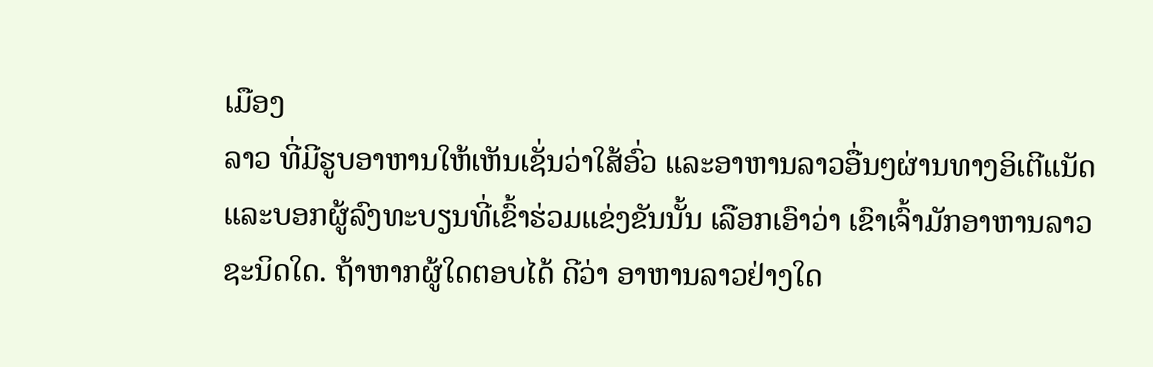ເມືອງ
ລາວ ທີ່ມີຮູບອາຫານໃຫ້ເຫັນເຊັ່ນວ່າໃສ້ອົ່ວ ແລະອາຫານລາວອື່ນໆຜ່ານທາງອິເຕີແນັດ
ແລະບອກຜູ້ລົງທະບຽນທີ່ເຂົ້າຮ່ວມແຂ່ງຂັນນັ້ນ ເລືອກເອົາວ່າ ເຂົາເຈົ້າມັກອາຫານລາວ
ຊະນິດໃດ. ຖ້າຫາກຜູ້ໃດຕອບໄດ້ ດີວ່າ ອາຫານລາວຢ່າງໃດ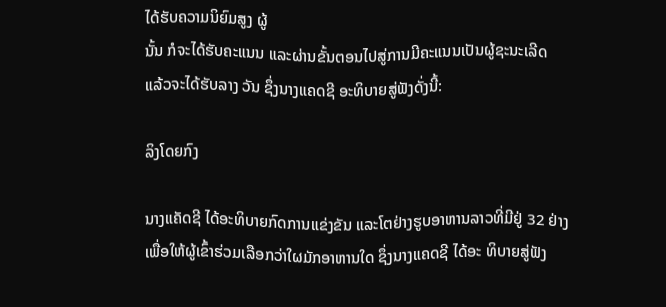ໄດ້ຮັບຄວາມນິຍົມສູງ ຜູ້
ນັ້ນ ກໍຈະໄດ້ຮັບຄະແນນ ແລະຜ່ານຂັ້ນຕອນໄປສູ່ການມີຄະແນນເປັນຜູ້ຊະນະເລີດ
ແລ້ວຈະໄດ້ຮັບລາງ ວັນ ຊຶ່ງນາງແຄດຊີ ອະທິບາຍສູ່ຟັງດັ່ງນີ້:

ລິງໂດຍກົງ

ນາງແຄັດຊີ ໄດ້ອະທິບາຍກົດການແຂ່ງຂັນ ແລະໂຕຢ່າງຮູບອາຫານລາວທີ່ມີຢູ່ 32 ຢ່າງ
ເພື່ອໃຫ້ຜູ້ເຂົ້າຮ່ວມເລືອກວ່າໃຜມັກອາຫານໃດ ຊຶ່ງນາງແຄດຊີ ໄດ້ອະ ທິບາຍສູ່ຟັງ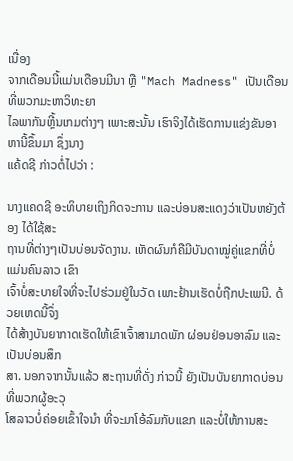ເນື່ອງ
ຈາກເດືອນນີ້ແມ່ນເດືອນມີນາ ຫຼື "Mach Madness" ເປັນເດືອນທີ່ພວກມະຫາວິທະຍາ
ໄລພາກັນຫຼີ້ນເກມຕ່າງໆ ເພາະສະນັ້ນ ເຮົາຈິງໄດ້ເຮັດການແຂ່ງຂັນອາຫານີ້ຂຶ້ນມາ ຊຶ່ງນາງ
ແຄ້ດຊີ ກ່າວຕໍ່ໄປວ່າ :

ນາງແຄດຊີ ອະທິບາຍເຖິງກິດຈະການ ແລະບ່ອນສະແດງວ່າເປັນຫຍັງຕ້ອງ ໄດ້ໃຊ້ສະ
ຖານທີ່ຕ່າງໆເປັນບ່ອນຈັດງານ. ເຫັດຜົນກໍຄືມີບັນດາໝູ່ຄູ່ແຂກທີ່ບໍ່ ແມ່ນຄົນລາວ ເຂົາ
ເຈົ້າບໍ່ສະບາຍໃຈທີ່ຈະໄປຮ່ວມຢູ່ໃນວັດ ເພາະຢ້ານເຮັດບໍ່ຖືກປະເພນີ. ດ້ວຍເຫດນີ້ຈຶ່ງ
ໄດ້ສ້າງບັນຍາກາດເຮັດໃຫ້ເຂົາເຈົ້າສາມາດພັກ ຜ່ອນຢ່ອນອາລົມ ແລະເປັນບ່ອນສຶກ
ສາ. ນອກຈາກນັ້ນແລ້ວ ສະຖານທີ່ດັ່ງ ກ່າວນີ້ ຍັງເປັນບັນຍາກາດບ່ອນທີ່ພວກຜູ້ອະວຸ
ໂສລາວບໍ່ຄ່ອຍເຂົ້າໃຈນຳ ທີ່ຈະມາໂອ້ລົມກັບແຂກ ແລະບໍ່ໃຫ້ການສະ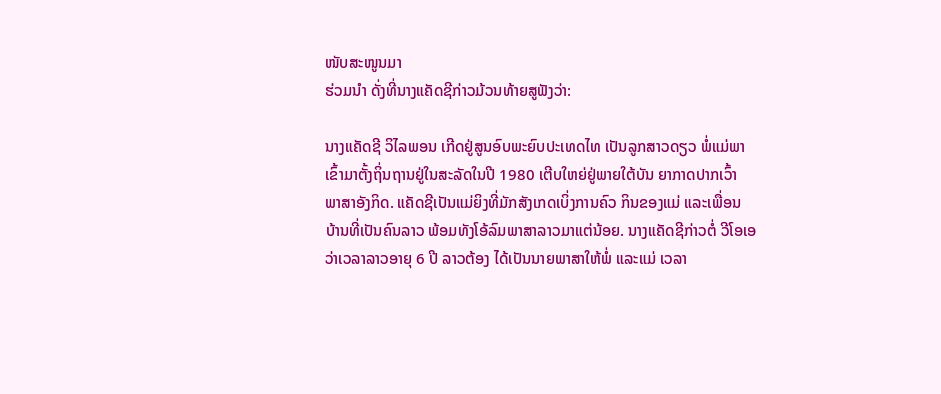ໜັບສະໜູນມາ
ຮ່ວມນໍາ ດັ່ງທີ່ນາງແຄັດຊີກ່າວມ້ວນທ້າຍສູຟັງວ່າ:

ນາງແຄັດຊີ ວິໄລພອນ ເກີດຢູ່ສູນອົບພະຍົບປະເທດໄທ ເປັນລູກສາວດຽວ ພໍ່ແມ່ພາ
ເຂົ້າມາຕັ້ງຖິ່ນຖານຢູ່ໃນສະລັດໃນປີ 1980 ເຕີບໃຫຍ່ຢູ່ພາຍໃຕ້ບັນ ຍາກາດປາກເວົ້າ
ພາສາອັງກິດ. ແຄັດຊີເປັນແມ່ຍິງທີ່ມັກສັງເກດເບິ່ງການຄົວ ກິນຂອງແມ່ ແລະເພື່ອນ
ບ້ານທີ່ເປັນຄົນລາວ ພ້ອມທັງໂອ້ລົມພາສາລາວມາແຕ່ນ້ອຍ. ນາງແຄັດຊີກ່າວຕໍ່ ວີໂອເອ
ວ່າເວລາລາວອາຍຸ 6 ປີ ລາວຕ້ອງ ໄດ້ເປັນນາຍພາສາໃຫ້ພໍ່ ແລະແມ່ ເວລາ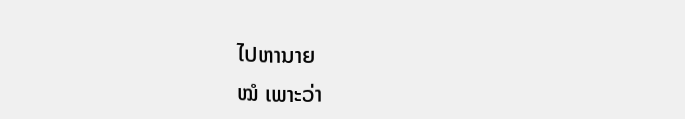ໄປຫານາຍ
ໝໍ ເພາະວ່າ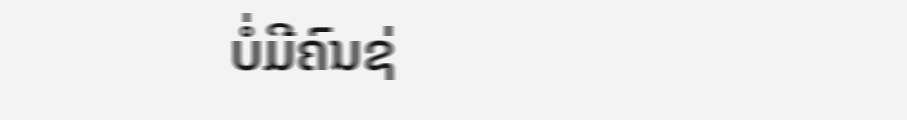ບໍ່ມີຄົນຊ່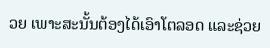ວຍ ເພາະສະນັ້ນຕ້ອງໄດ້ເອົາໂຕລອດ ແລະຊ່ວຍ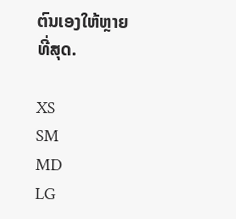ຕົນເອງໃຫ້ຫຼາຍ
ທີ່ສຸດ.

XS
SM
MD
LG